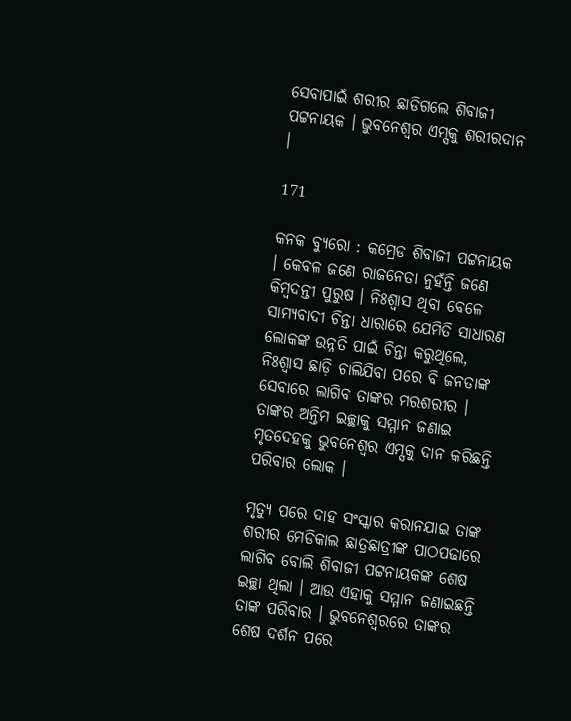ସେବାପାଇଁ ଶରୀର ଛାଡିଗଲେ ଶିବାଜୀ ପଟ୍ଟନାୟକ । ଭୁବନେଶ୍ୱର ଏମ୍ସକୁ ଶରୀରଦାନ ।

171

କନକ ବ୍ୟୁରୋ : କମ୍ରେଡ ଶିବାଜୀ ପଟ୍ଟନାୟକ । କେବଳ ଜଣେ ରାଜନେତା ନୁହଁନ୍ତି ଜଣେ କିମ୍ବଦନ୍ତୀ ପୁରୁଷ । ନିଃଶ୍ୱାସ ଥିବା ବେଳେ ସାମ୍ୟବାଦୀ ଚିନ୍ତା ଧାରାରେ ଯେମିତି ସାଧାରଣ ଲୋକଙ୍କ ଉନ୍ନତି ପାଇଁ ଚିନ୍ତା କରୁଥିଲେ, ନିଃଶ୍ୱାସ ଛାଡ଼ି ଚାଲିଯିବା ପରେ ବି ଜନତାଙ୍କ ସେବାରେ ଲାଗିବ ତାଙ୍କର ମରଶରୀର । ତାଙ୍କର ଅନ୍ତିମ ଇଚ୍ଛାକୁ ସମ୍ମାନ ଜଣାଇ ମୃତଦେହକୁ ଭୁବନେଶ୍ୱର ଏମ୍ସକୁ ଦାନ କରିଛନ୍ତି ପରିବାର ଲୋକ ।

ମୃତ୍ୟୁ ପରେ ଦାହ ସଂସ୍କାର କରାନଯାଇ ତାଙ୍କ ଶରୀର ମେଡିକାଲ ଛାତ୍ରଛାତ୍ରୀଙ୍କ ପାଠପଢାରେ ଲାଗିବ ବୋଲି ଶିବାଜୀ ପଟ୍ଟନାୟକଙ୍କ ଶେଷ ଇଚ୍ଛା ଥିଲା । ଆଉ ଏହାକୁ ସମ୍ମାନ ଜଣାଇଛନ୍ତି ତାଙ୍କ ପରିବାର । ଭୁବନେଶ୍ୱରରେ ତାଙ୍କର ଶେଷ ଦର୍ଶନ ପରେ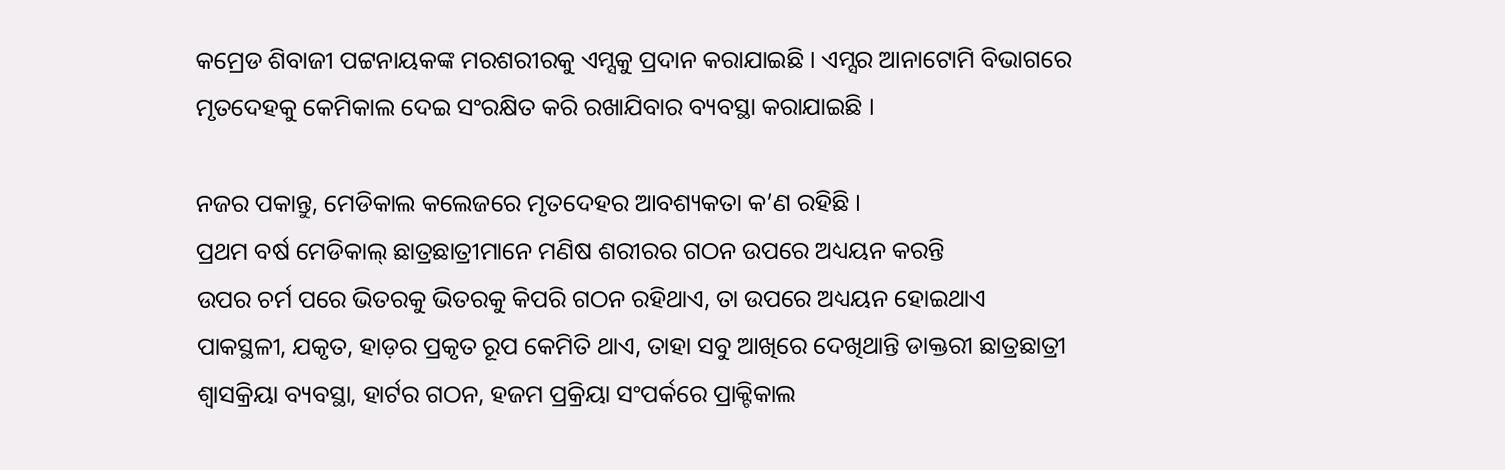କମ୍ରେଡ ଶିବାଜୀ ପଟ୍ଟନାୟକଙ୍କ ମରଶରୀରକୁ ଏମ୍ସକୁ ପ୍ରଦାନ କରାଯାଇଛି । ଏମ୍ସର ଆନାଟୋମି ବିଭାଗରେ ମୃତଦେହକୁ କେମିକାଲ ଦେଇ ସଂରକ୍ଷିତ କରି ରଖାଯିବାର ବ୍ୟବସ୍ଥା କରାଯାଇଛି ।

ନଜର ପକାନ୍ତୁ, ମେଡିକାଲ କଲେଜରେ ମୃତଦେହର ଆବଶ୍ୟକତା କ’ଣ ରହିଛି ।
ପ୍ରଥମ ବର୍ଷ ମେଡିକାଲ୍ ଛାତ୍ରଛାତ୍ରୀମାନେ ମଣିଷ ଶରୀରର ଗଠନ ଉପରେ ଅଧ୍ୟୟନ କରନ୍ତି
ଉପର ଚର୍ମ ପରେ ଭିତରକୁ ଭିତରକୁ କିପରି ଗଠନ ରହିଥାଏ, ତା ଉପରେ ଅଧ୍ୟୟନ ହୋଇଥାଏ
ପାକସ୍ଥଳୀ, ଯକୃତ, ହାଡ଼ର ପ୍ରକୃତ ରୂପ କେମିତି ଥାଏ, ତାହା ସବୁ ଆଖିରେ ଦେଖିଥାନ୍ତି ଡାକ୍ତରୀ ଛାତ୍ରଛାତ୍ରୀ
ଶ୍ୱାସକ୍ରିୟା ବ୍ୟବସ୍ଥା, ହାର୍ଟର ଗଠନ, ହଜମ ପ୍ରକ୍ରିୟା ସଂପର୍କରେ ପ୍ରାକ୍ଟିକାଲ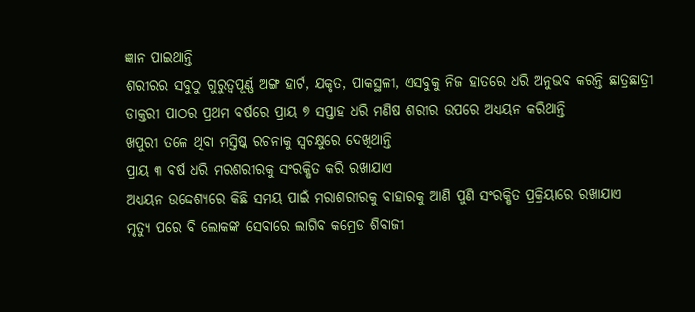ଜ୍ଞାନ ପାଇଥାନ୍ତି
ଶରୀରର ସବୁଠୁ ଗୁରୁତ୍ୱପୂର୍ଣ୍ଣ ଅଙ୍ଗ ହାର୍ଟ, ଯକୃତ, ପାକସ୍ଥଳୀ, ଏସବୁକୁ ନିଜ ହାତରେ ଧରି ଅନୁଭବ କରନ୍ତି ଛାତ୍ରଛାତ୍ରୀ
ଡାକ୍ତରୀ ପାଠର ପ୍ରଥମ ବର୍ଷରେ ପ୍ରାୟ ୭ ସପ୍ତାହ ଧରି ମଣିଷ ଶରୀର ଉପରେ ଅଧ୍ୟୟନ କରିଥାନ୍ତି
ଖପୁରୀ ତଳେ ଥିବା ମସ୍ତିଷ୍କ ରଚନାକୁ ସ୍ୱଚକ୍ଷୁରେ ଦେଖିଥାନ୍ତି
ପ୍ରାୟ ୩ ବର୍ଷ ଧରି ମରଶରୀରକୁ ସଂରକ୍ଷିତ କରି ରଖାଯାଏ
ଅଧ୍ୟୟନ ଉଦ୍ଦେଶ୍ୟରେ କିଛି ସମୟ ପାଇଁ ମରାଶରୀରକୁ ବାହାରକୁ ଆଣି ପୁଣି ସଂରକ୍ଷିତ ପ୍ରକ୍ରିୟାରେ ରଖାଯାଏ
ମୃତ୍ୟୁ ପରେ ବି ଲୋକଙ୍କ ସେବାରେ ଲାଗିବ କମ୍ରେଡ ଶିବାଜୀ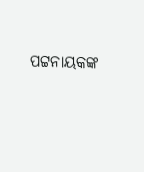ପଟ୍ଟନାୟକଙ୍କ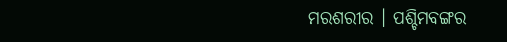ମରଶରୀର । ପଶ୍ଚିମବଙ୍ଗର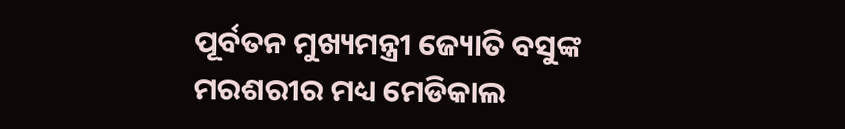ପୂର୍ବତନ ମୁଖ୍ୟମନ୍ତ୍ରୀ ଜ୍ୟୋତି ବସୁଙ୍କ ମରଶରୀର ମଧ୍ୟ ମେଡିକାଲ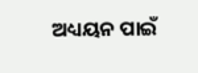ଅଧ୍ୟୟନ ପାଇଁ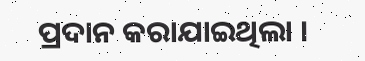ପ୍ରଦାନ କରାଯାଇଥିଲା ।